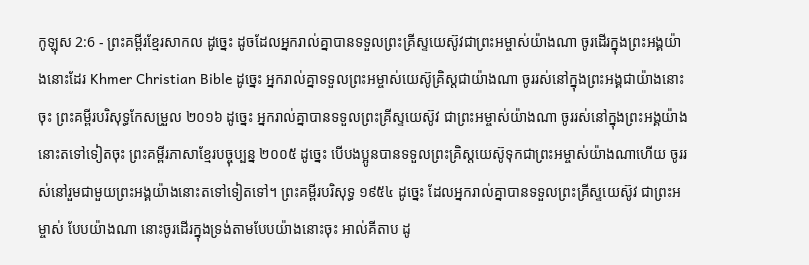កូឡុស 2:6 - ព្រះគម្ពីរខ្មែរសាកល ដូច្នេះ ដូចដែលអ្នករាល់គ្នាបានទទួលព្រះគ្រីស្ទយេស៊ូវជាព្រះអម្ចាស់យ៉ាងណា ចូរដើរក្នុងព្រះអង្គយ៉ាងនោះដែរ Khmer Christian Bible ដូច្នេះ អ្នករាល់គ្នាទទួលព្រះអម្ចាស់យេស៊ូគ្រិស្ដជាយ៉ាងណា ចូររស់នៅក្នុងព្រះអង្គជាយ៉ាងនោះចុះ ព្រះគម្ពីរបរិសុទ្ធកែសម្រួល ២០១៦ ដូច្នេះ អ្នករាល់គ្នាបានទទួលព្រះគ្រីស្ទយេស៊ូវ ជាព្រះអម្ចាស់យ៉ាងណា ចូររស់នៅក្នុងព្រះអង្គយ៉ាងនោះតទៅទៀតចុះ ព្រះគម្ពីរភាសាខ្មែរបច្ចុប្បន្ន ២០០៥ ដូច្នេះ បើបងប្អូនបានទទួលព្រះគ្រិស្តយេស៊ូទុកជាព្រះអម្ចាស់យ៉ាងណាហើយ ចូររស់នៅរួមជាមួយព្រះអង្គយ៉ាងនោះតទៅទៀតទៅ។ ព្រះគម្ពីរបរិសុទ្ធ ១៩៥៤ ដូច្នេះ ដែលអ្នករាល់គ្នាបានទទួលព្រះគ្រីស្ទយេស៊ូវ ជាព្រះអម្ចាស់ បែបយ៉ាងណា នោះចូរដើរក្នុងទ្រង់តាមបែបយ៉ាងនោះចុះ អាល់គីតាប ដូ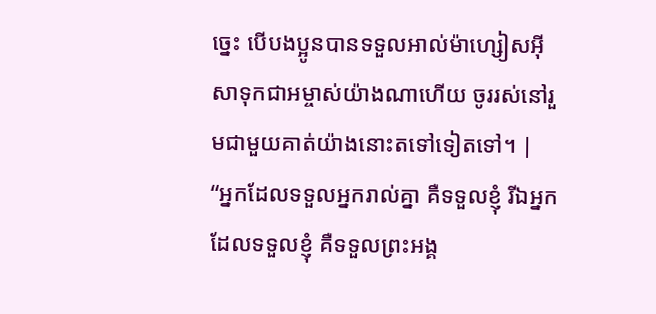ច្នេះ បើបងប្អូនបានទទួលអាល់ម៉ាហ្សៀសអ៊ីសាទុកជាអម្ចាស់យ៉ាងណាហើយ ចូររស់នៅរួមជាមួយគាត់យ៉ាងនោះតទៅទៀតទៅ។ |
“អ្នកដែលទទួលអ្នករាល់គ្នា គឺទទួលខ្ញុំ រីឯអ្នកដែលទទួលខ្ញុំ គឺទទួលព្រះអង្គ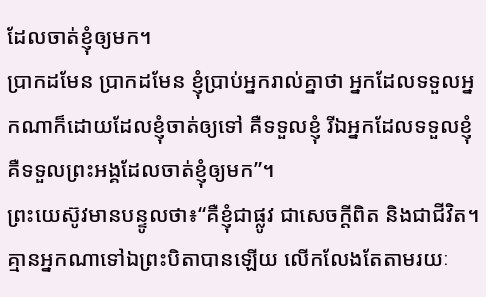ដែលចាត់ខ្ញុំឲ្យមក។
ប្រាកដមែន ប្រាកដមែន ខ្ញុំប្រាប់អ្នករាល់គ្នាថា អ្នកដែលទទួលអ្នកណាក៏ដោយដែលខ្ញុំចាត់ឲ្យទៅ គឺទទួលខ្ញុំ រីឯអ្នកដែលទទួលខ្ញុំ គឺទទួលព្រះអង្គដែលចាត់ខ្ញុំឲ្យមក”។
ព្រះយេស៊ូវមានបន្ទូលថា៖“គឺខ្ញុំជាផ្លូវ ជាសេចក្ដីពិត និងជាជីវិត។ គ្មានអ្នកណាទៅឯព្រះបិតាបានឡើយ លើកលែងតែតាមរយៈ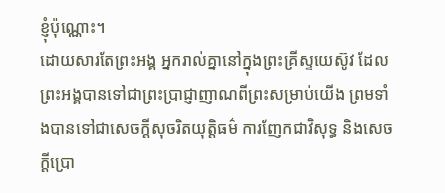ខ្ញុំប៉ុណ្ណោះ។
ដោយសារតែព្រះអង្គ អ្នករាល់គ្នានៅក្នុងព្រះគ្រីស្ទយេស៊ូវ ដែលព្រះអង្គបានទៅជាព្រះប្រាជ្ញាញាណពីព្រះសម្រាប់យើង ព្រមទាំងបានទៅជាសេចក្ដីសុចរិតយុត្តិធម៌ ការញែកជាវិសុទ្ធ និងសេចក្ដីប្រោ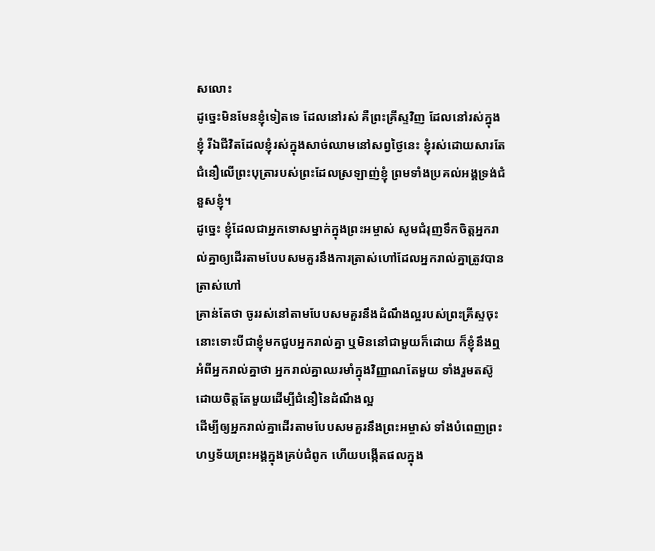សលោះ
ដូច្នេះមិនមែនខ្ញុំទៀតទេ ដែលនៅរស់ គឺព្រះគ្រីស្ទវិញ ដែលនៅរស់ក្នុងខ្ញុំ រីឯជីវិតដែលខ្ញុំរស់ក្នុងសាច់ឈាមនៅសព្វថ្ងៃនេះ ខ្ញុំរស់ដោយសារតែជំនឿលើព្រះបុត្រារបស់ព្រះដែលស្រឡាញ់ខ្ញុំ ព្រមទាំងប្រគល់អង្គទ្រង់ជំនួសខ្ញុំ។
ដូច្នេះ ខ្ញុំដែលជាអ្នកទោសម្នាក់ក្នុងព្រះអម្ចាស់ សូមជំរុញទឹកចិត្តអ្នករាល់គ្នាឲ្យដើរតាមបែបសមគួរនឹងការត្រាស់ហៅដែលអ្នករាល់គ្នាត្រូវបានត្រាស់ហៅ
គ្រាន់តែថា ចូររស់នៅតាមបែបសមគួរនឹងដំណឹងល្អរបស់ព្រះគ្រីស្ទចុះ នោះទោះបីជាខ្ញុំមកជួបអ្នករាល់គ្នា ឬមិននៅជាមួយក៏ដោយ ក៏ខ្ញុំនឹងឮអំពីអ្នករាល់គ្នាថា អ្នករាល់គ្នាឈរមាំក្នុងវិញ្ញាណតែមួយ ទាំងរួមតស៊ូដោយចិត្តតែមួយដើម្បីជំនឿនៃដំណឹងល្អ
ដើម្បីឲ្យអ្នករាល់គ្នាដើរតាមបែបសមគួរនឹងព្រះអម្ចាស់ ទាំងបំពេញព្រះហឫទ័យព្រះអង្គក្នុងគ្រប់ជំពូក ហើយបង្កើតផលក្នុង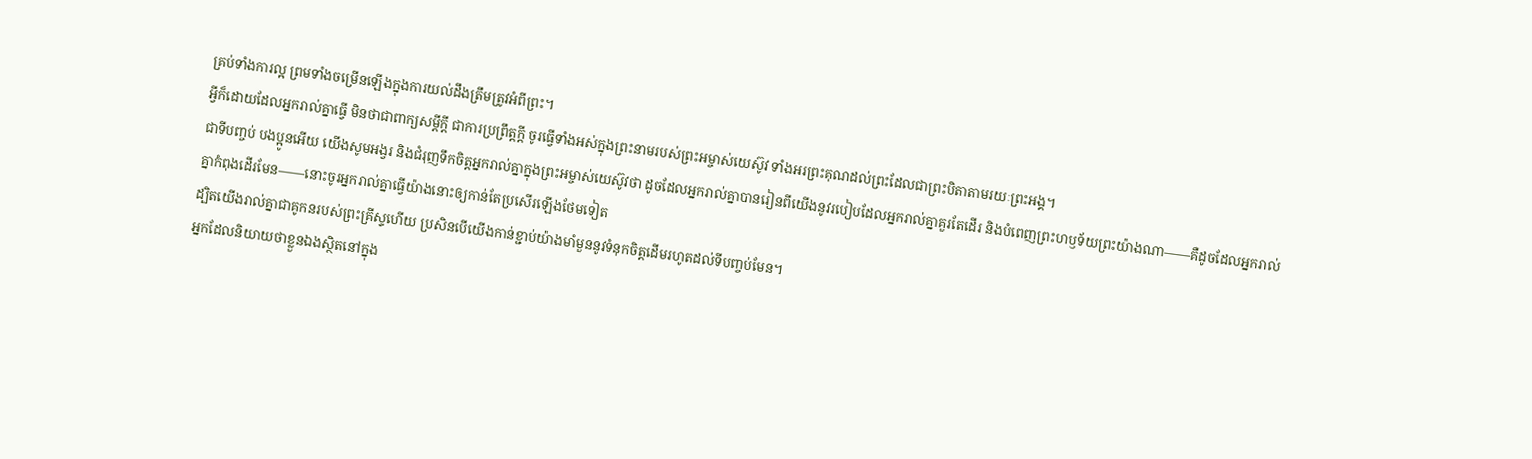គ្រប់ទាំងការល្អ ព្រមទាំងចម្រើនឡើងក្នុងការយល់ដឹងត្រឹមត្រូវអំពីព្រះ។
អ្វីក៏ដោយដែលអ្នករាល់គ្នាធ្វើ មិនថាជាពាក្យសម្ដីក្ដី ជាការប្រព្រឹត្តក្ដី ចូរធ្វើទាំងអស់ក្នុងព្រះនាមរបស់ព្រះអម្ចាស់យេស៊ូវ ទាំងអរព្រះគុណដល់ព្រះដែលជាព្រះបិតាតាមរយៈព្រះអង្គ។
ជាទីបញ្ចប់ បងប្អូនអើយ យើងសូមអង្វរ និងជំរុញទឹកចិត្តអ្នករាល់គ្នាក្នុងព្រះអម្ចាស់យេស៊ូវថា ដូចដែលអ្នករាល់គ្នាបានរៀនពីយើងនូវរបៀបដែលអ្នករាល់គ្នាគួរតែដើរ និងបំពេញព្រះហឫទ័យព្រះយ៉ាងណា——គឺដូចដែលអ្នករាល់គ្នាកំពុងដើរមែន——នោះចូរអ្នករាល់គ្នាធ្វើយ៉ាងនោះឲ្យកាន់តែប្រសើរឡើងថែមទៀត
ដ្បិតយើងរាល់គ្នាជាគូកនរបស់ព្រះគ្រីស្ទហើយ ប្រសិនបើយើងកាន់ខ្ជាប់យ៉ាងមាំមួននូវទំនុកចិត្តដើមរហូតដល់ទីបញ្ចប់មែន។
អ្នកដែលនិយាយថាខ្លួនឯងស្ថិតនៅក្នុង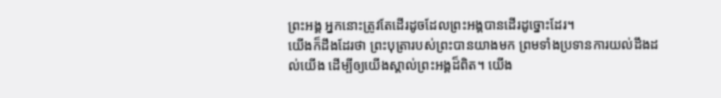ព្រះអង្គ អ្នកនោះត្រូវតែដើរដូចដែលព្រះអង្គបានដើរដូច្នោះដែរ។
យើងក៏ដឹងដែរថា ព្រះបុត្រារបស់ព្រះបានយាងមក ព្រមទាំងប្រទានការយល់ដឹងដល់យើង ដើម្បីឲ្យយើងស្គាល់ព្រះអង្គដ៏ពិត។ យើង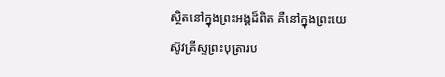ស្ថិតនៅក្នុងព្រះអង្គដ៏ពិត គឺនៅក្នុងព្រះយេស៊ូវគ្រីស្ទព្រះបុត្រារប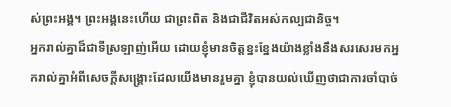ស់ព្រះអង្គ។ ព្រះអង្គនេះហើយ ជាព្រះពិត និងជាជីវិតអស់កល្បជានិច្ច។
អ្នករាល់គ្នាដ៏ជាទីស្រឡាញ់អើយ ដោយខ្ញុំមានចិត្តខ្នះខ្នែងយ៉ាងខ្លាំងនឹងសរសេរមកអ្នករាល់គ្នាអំពីសេចក្ដីសង្គ្រោះដែលយើងមានរួមគ្នា ខ្ញុំបានយល់ឃើញថាជាការចាំបាច់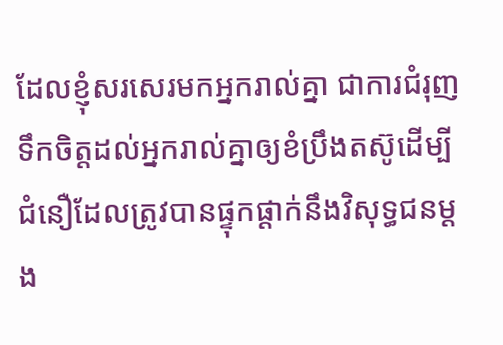ដែលខ្ញុំសរសេរមកអ្នករាល់គ្នា ជាការជំរុញទឹកចិត្តដល់អ្នករាល់គ្នាឲ្យខំប្រឹងតស៊ូដើម្បីជំនឿដែលត្រូវបានផ្ទុកផ្ដាក់នឹងវិសុទ្ធជនម្ដង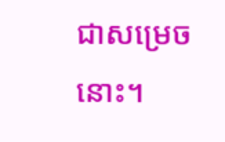ជាសម្រេចនោះ។